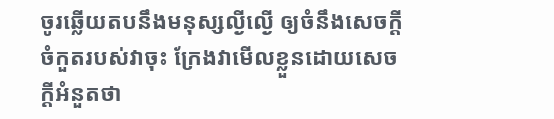ចូរឆ្លើយតបនឹងមនុស្សល្ងីល្ងើ ឲ្យចំនឹងសេចក្ដីចំកួតរបស់វាចុះ ក្រែងវាមើលខ្លួនដោយសេចក្ដីអំនួតថា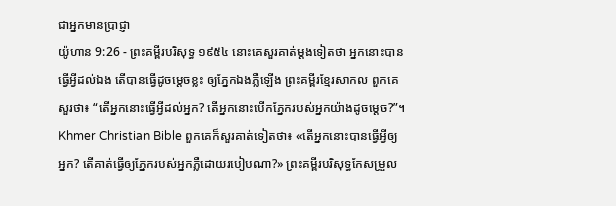ជាអ្នកមានប្រាជ្ញា
យ៉ូហាន 9:26 - ព្រះគម្ពីរបរិសុទ្ធ ១៩៥៤ នោះគេសួរគាត់ម្តងទៀតថា អ្នកនោះបានធ្វើអ្វីដល់ឯង តើបានធ្វើដូចម្តេចខ្លះ ឲ្យភ្នែកឯងភ្លឺឡើង ព្រះគម្ពីរខ្មែរសាកល ពួកគេសួរថា៖ “តើអ្នកនោះធ្វើអ្វីដល់អ្នក? តើអ្នកនោះបើកភ្នែករបស់អ្នកយ៉ាងដូចម្ដេច?”។ Khmer Christian Bible ពួកគេក៏សួរគាត់ទៀតថា៖ «តើអ្នកនោះបានធ្វើអ្វីឲ្យអ្នក? តើគាត់ធ្វើឲ្យភ្នែករបស់អ្នកភ្លឺដោយរបៀបណា?» ព្រះគម្ពីរបរិសុទ្ធកែសម្រួល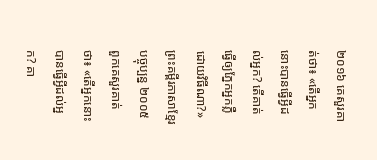២០១៦ គេសួរគាត់ថា៖ «តើអ្នកនោះបានធ្វើអ្វីដល់អ្នក? តើគាត់ធ្វើឲ្យភ្នែកអ្នកភ្លឺដោយវិធីណា?» ព្រះគម្ពីរភាសាខ្មែរបច្ចុប្បន្ន ២០០៥ ពួកគេសួរគាត់ថា៖ «តើអ្នកនោះបានធ្វើអ្វីដល់អ្នក? គា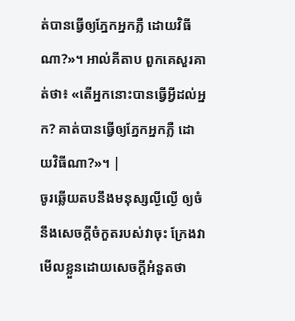ត់បានធ្វើឲ្យភ្នែកអ្នកភ្លឺ ដោយវិធីណា?»។ អាល់គីតាប ពួកគេសួរគាត់ថា៖ «តើអ្នកនោះបានធ្វើអ្វីដល់អ្នក? គាត់បានធ្វើឲ្យភ្នែកអ្នកភ្លឺ ដោយវិធីណា?»។ |
ចូរឆ្លើយតបនឹងមនុស្សល្ងីល្ងើ ឲ្យចំនឹងសេចក្ដីចំកួតរបស់វាចុះ ក្រែងវាមើលខ្លួនដោយសេចក្ដីអំនួតថា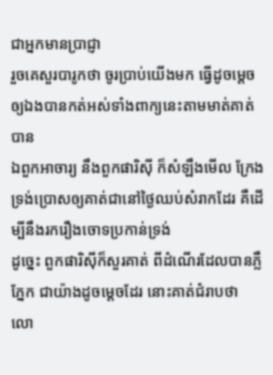ជាអ្នកមានប្រាជ្ញា
រួចគេសួរបារូកថា ចូរប្រាប់យើងមក ធ្វើដូចម្តេចឲ្យឯងបានកត់អស់ទាំងពាក្យនេះតាមមាត់គាត់បាន
ឯពួកអាចារ្យ នឹងពួកផារិស៊ី ក៏សំឡឹងមើល ក្រែងទ្រង់ប្រោសឲ្យគាត់ជានៅថ្ងៃឈប់សំរាកដែរ គឺដើម្បីនឹងរករឿងចោទប្រកាន់ទ្រង់
ដូច្នេះ ពួកផារិស៊ីក៏សួរគាត់ ពីដំណើរដែលបានភ្លឺភ្នែក ជាយ៉ាងដូចម្តេចដែរ នោះគាត់ជំរាបថា លោ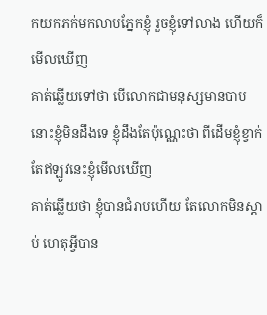កយកភក់មកលាបភ្នែកខ្ញុំ រួចខ្ញុំទៅលាង ហើយក៏មើលឃើញ
គាត់ឆ្លើយទៅថា បើលោកជាមនុស្សមានបាប នោះខ្ញុំមិនដឹងទេ ខ្ញុំដឹងតែប៉ុណ្ណេះថា ពីដើមខ្ញុំខ្វាក់ តែឥឡូវនេះខ្ញុំមើលឃើញ
គាត់ឆ្លើយថា ខ្ញុំបានជំរាបហើយ តែលោកមិនស្តាប់ ហេតុអ្វីបាន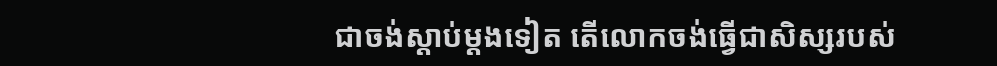ជាចង់ស្តាប់ម្តងទៀត តើលោកចង់ធ្វើជាសិស្សរបស់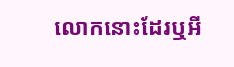លោកនោះដែរឬអី